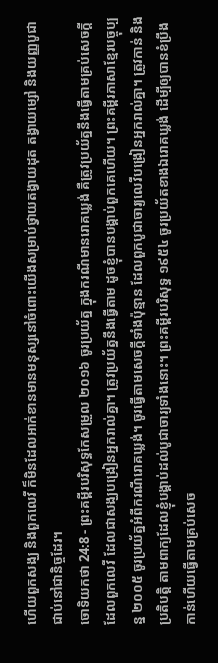ហើយពួកសង្ឃ និងពួកលេវី ក៏មិនដែលអាក់ខានមានមនុស្សនៅចំពោះយើងសម្រាប់ថ្វាយតង្វាយដុត តង្វាយម្សៅ និងយញ្ញបូជាជាប់នៅជានិច្ចដែរ។
ចោទិយកថា 24:8 - ព្រះគម្ពីរបរិសុទ្ធកែសម្រួល ២០១៦ ចូរប្រយ័ត្ន ក្នុងករណីមានរោគឃ្លង់ គឺត្រូវប្រយ័ត្ននឹងធ្វើតាមគ្រប់សេចក្ដីដែលពួកលេវី ដែលជាសង្ឃបង្រៀនអ្នករាល់គ្នា។ ត្រូវប្រយ័ត្ននឹងធ្វើតាម ដូចខ្ញុំបានបង្គាប់ពួកគេហើយ។ ព្រះគម្ពីរភាសាខ្មែរបច្ចុប្បន្ន ២០០៥ ចូរប្រយ័ត្នអំពីករណីរោគឃ្លង់។ ចូរធ្វើតាមសេចក្ដីទាំងប៉ុន្មាន ដែលពួកបូជាចារ្យលេវីបង្រៀនអ្នករាល់គ្នា។ ត្រូវកាន់ និងប្រតិបត្តិ តាមពាក្យដែលខ្ញុំបង្គាប់ដល់បូជាចារ្យទាំងនោះ។ ព្រះគម្ពីរបរិសុទ្ធ ១៩៥៤ ចូរប្រយ័តខាងឯរោគឃ្លង់ ដើម្បីឲ្យបានខំប្រឹងកាន់ហើយធ្វើតាមគ្រប់សេច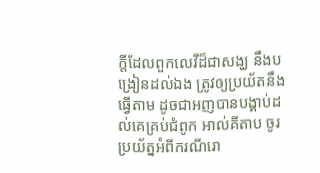ក្ដីដែលពួកលេវីដ៏ជាសង្ឃ នឹងបង្រៀនដល់ឯង ត្រូវឲ្យប្រយ័តនឹងធ្វើតាម ដូចជាអញបានបង្គាប់ដល់គេគ្រប់ជំពូក អាល់គីតាប ចូរប្រយ័ត្នអំពីករណីរោ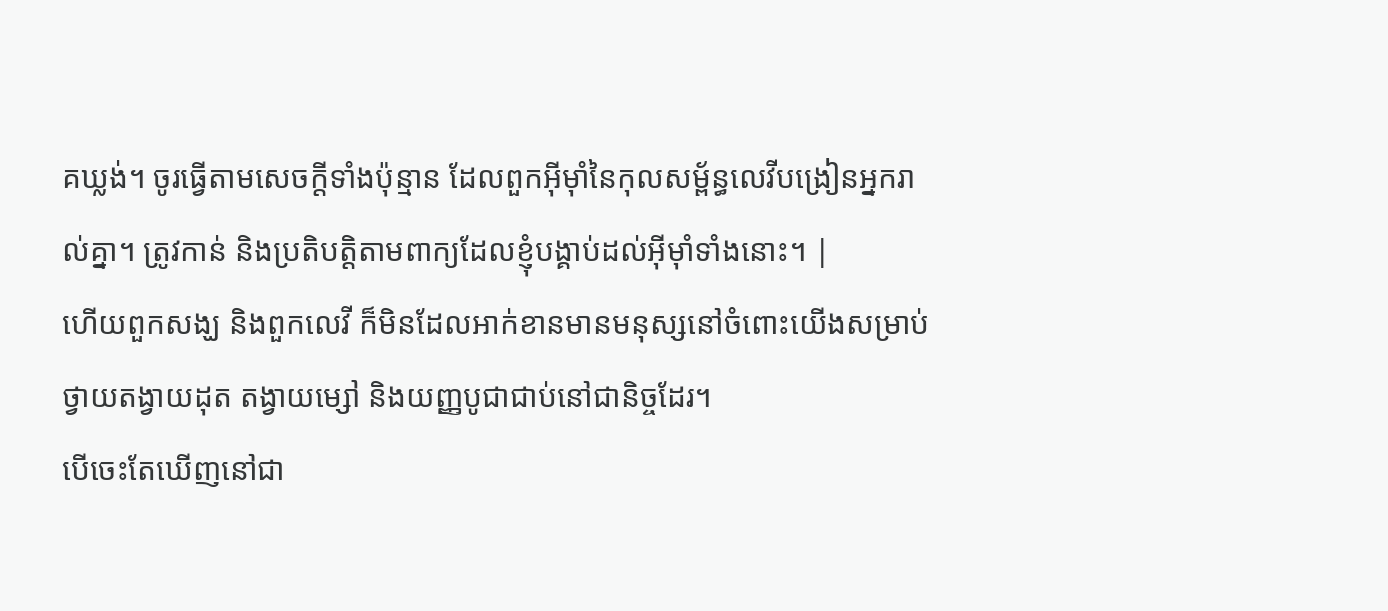គឃ្លង់។ ចូរធ្វើតាមសេចក្តីទាំងប៉ុន្មាន ដែលពួកអ៊ីមុាំនៃកុលសម្ព័ន្ធលេវីបង្រៀនអ្នករាល់គ្នា។ ត្រូវកាន់ និងប្រតិបត្តិតាមពាក្យដែលខ្ញុំបង្គាប់ដល់អ៊ីមុាំទាំងនោះ។ |
ហើយពួកសង្ឃ និងពួកលេវី ក៏មិនដែលអាក់ខានមានមនុស្សនៅចំពោះយើងសម្រាប់ថ្វាយតង្វាយដុត តង្វាយម្សៅ និងយញ្ញបូជាជាប់នៅជានិច្ចដែរ។
បើចេះតែឃើញនៅជា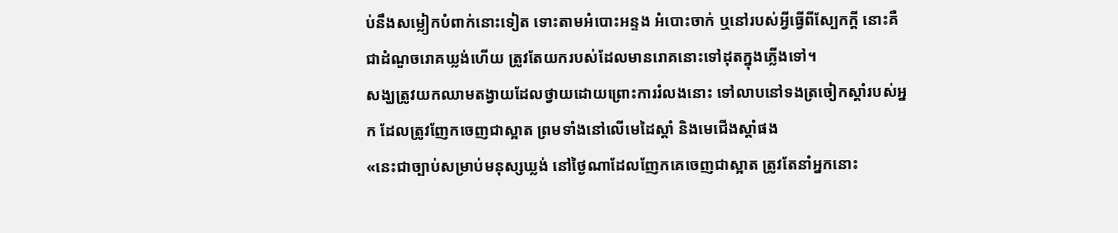ប់នឹងសម្លៀកបំពាក់នោះទៀត ទោះតាមអំបោះអន្ទង អំបោះចាក់ ឬនៅរបស់អ្វីធ្វើពីស្បែកក្តី នោះគឺជាដំណួចរោគឃ្លង់ហើយ ត្រូវតែយករបស់ដែលមានរោគនោះទៅដុតក្នុងភ្លើងទៅ។
សង្ឃត្រូវយកឈាមតង្វាយដែលថ្វាយដោយព្រោះការរំលងនោះ ទៅលាបនៅទងត្រចៀកស្តាំរបស់អ្នក ដែលត្រូវញែកចេញជាស្អាត ព្រមទាំងនៅលើមេដៃស្តាំ និងមេជើងស្តាំផង
«នេះជាច្បាប់សម្រាប់មនុស្សឃ្លង់ នៅថ្ងៃណាដែលញែកគេចេញជាស្អាត ត្រូវតែនាំអ្នកនោះ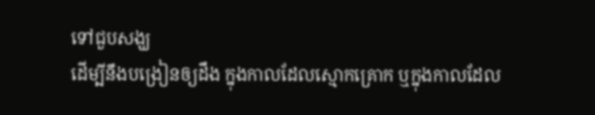ទៅជួបសង្ឃ
ដើម្បីនឹងបង្រៀនឲ្យដឹង ក្នុងកាលដែលស្មោកគ្រោក ឬក្នុងកាលដែល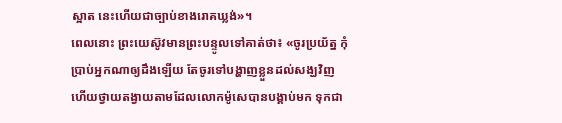ស្អាត នេះហើយជាច្បាប់ខាងរោគឃ្លង់»។
ពេលនោះ ព្រះយេស៊ូវមានព្រះបន្ទូលទៅគាត់ថា៖ «ចូរប្រយ័ត្ន កុំប្រាប់អ្នកណាឲ្យដឹងឡើយ តែចូរទៅបង្ហាញខ្លួនដល់សង្ឃវិញ ហើយថ្វាយតង្វាយតាមដែលលោកម៉ូសេបានបង្គាប់មក ទុកជា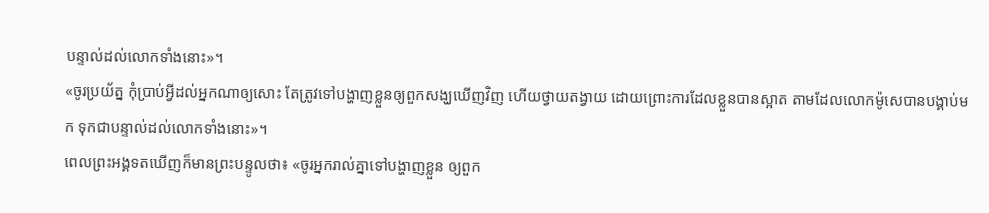បន្ទាល់ដល់លោកទាំងនោះ»។
«ចូរប្រយ័ត្ន កុំប្រាប់អ្វីដល់អ្នកណាឲ្យសោះ តែត្រូវទៅបង្ហាញខ្លួនឲ្យពួកសង្ឃឃើញវិញ ហើយថ្វាយតង្វាយ ដោយព្រោះការដែលខ្លួនបានស្អាត តាមដែលលោកម៉ូសេបានបង្គាប់មក ទុកជាបន្ទាល់ដល់លោកទាំងនោះ»។
ពេលព្រះអង្គទតឃើញក៏មានព្រះបន្ទូលថា៖ «ចូរអ្នករាល់គ្នាទៅបង្ហាញខ្លួន ឲ្យពួក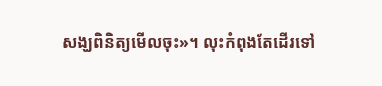សង្ឃពិនិត្យមើលចុះ»។ លុះកំពុងតែដើរទៅ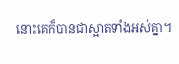នោះគេក៏បានជាស្អាតទាំងអស់គ្នា។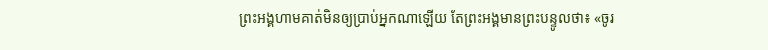ព្រះអង្គហាមគាត់មិនឲ្យប្រាប់អ្នកណាឡើយ តែព្រះអង្គមានព្រះបន្ទូលថា៖ «ចូរ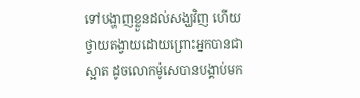ទៅបង្ហាញខ្លួនដល់សង្ឃវិញ ហើយថ្វាយតង្វាយដោយព្រោះអ្នកបានជាស្អាត ដូចលោកម៉ូសេបានបង្គាប់មក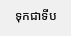ទុកជាទីប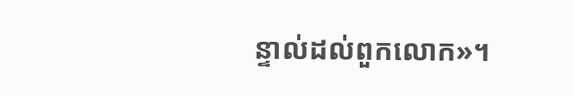ន្ទាល់ដល់ពួកលោក»។